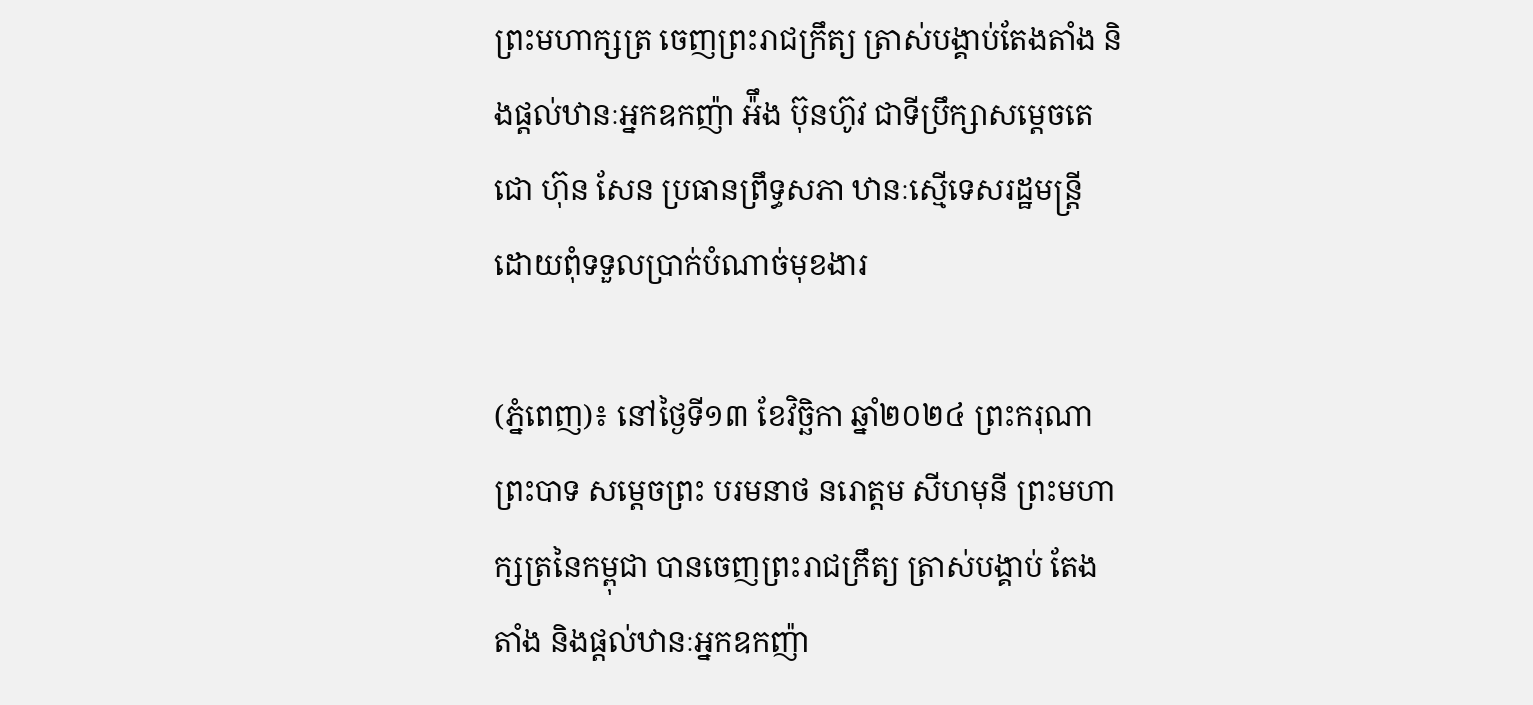ព្រះមហាក្សត្រ ចេញព្រះរាជក្រឹត្យ ត្រាស់បង្គាប់តែងតាំង និងផ្ដល់ឋានៈអ្នកឧកញ៉ា អ៉ឹង ប៊ុនហ៊ូវ ជាទីប្រឹក្សាសម្ដេចតេជោ ហ៊ុន សែន ប្រធានព្រឹទ្ធសភា ឋានៈស្មើទេសរដ្ឋមន្ដ្រី ដោយពុំទទួលប្រាក់បំណាច់មុខងារ

(ភ្នំពេញ)៖ នៅថ្ងៃទី១៣ ខែវិច្ឆិកា ឆ្នាំ២០២៤ ព្រះករុណា ព្រះបាទ សម្តេចព្រះ បរមនាថ នរោត្តម សីហមុនី ព្រះមហាក្សត្រនៃកម្ពុជា បានចេញព្រះរាជក្រឹត្យ ត្រាស់បង្គាប់ តែងតាំង និងផ្ដល់ឋានៈអ្នកឧកញ៉ា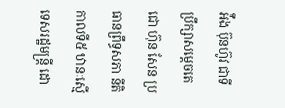អ៉ឹង ប៊ុនហ៊ូវ ជាទីប្រឹក្សាសម្ដេចតេជោ ហ៊ុន សែន ប្រធានព្រឹទ្ធសភា នីតិកាលទី៥ ឋានៈស្មើទេសរដ្ឋមន្ដ្រី ដោ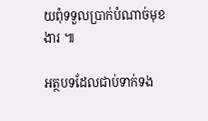យពុំទទួលប្រាក់បំណាច់មុខងារ ៕

អត្ថបទដែលជាប់ទាក់ទង